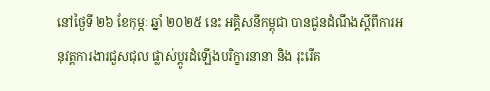នៅថ្ងៃទី ២៦ ខែកុម្ភៈ ឆ្នាំ ២០២៥ នេះ អគ្គិសនីកម្ពុជា បានជូនដំណឹងស្ដីពីការអនុវត្តការងារជួសជុល ផ្លាស់ប្ដូរដំឡើងបរិក្ខារនានា និង រុះរើគ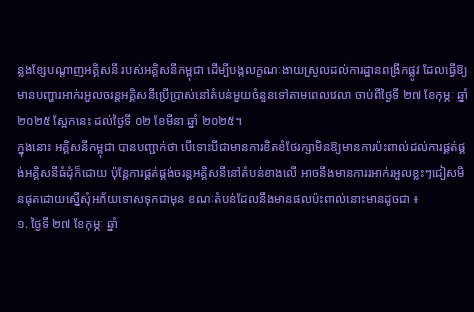ន្លងខ្សែបណ្ដាញអគ្គិសនី របស់អគ្គិសនីកម្ពុជា ដើម្បីបង្កលក្ខណៈងាយស្រួលដល់ការដ្ឋានពង្រីកផ្លូវ ដែលធ្វើឱ្យមានបញ្ហារអាក់រអួលចរន្តអគ្គិសនីប្រើប្រាស់នៅតំបន់មួយចំនួនទៅតាមពេលវេលា ចាប់ពីថ្ងៃទី ២៧ ខែកុម្ភៈ ឆ្នាំ ២០២៥ ស្អែកនេះ ដល់ថ្ងៃទី ០២ ខែមីនា ឆ្នាំ ២០២៥។
ក្នុងនោះ អគ្គិសនីកម្ពុជា បានបញ្ជាក់ថា បើទោះបីជាមានការខិតខំថែរក្សាមិនឱ្យមានការប៉ះពាល់ដល់ការផ្គត់ផ្គង់អគ្គិសនីធំដុំក៏ដោយ ប៉ុន្តែការផ្គត់ផ្គង់ចរន្តអគ្គិសនីនៅតំបន់ខាងលើ អាចនឹងមានការរអាក់រអួលខ្លះៗជៀសមិនផុតដោយស្នើសុំអភ័យទោសទុកជាមុន ខណៈតំបន់ដែលនឹងមានផលប៉ះពាល់នោះមានដូចជា ៖
១. ថ្ងៃទី ២៧ ខែកុម្ភៈ ឆ្នាំ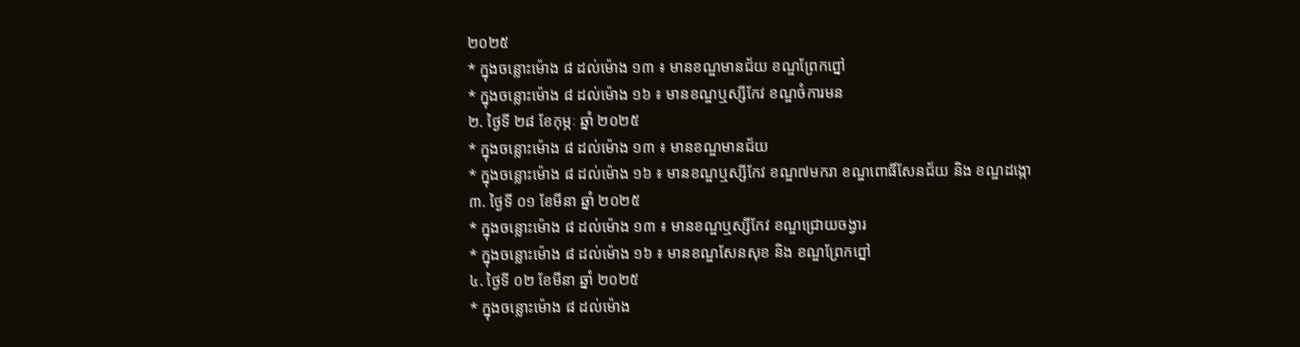២០២៥
* ក្នុងចន្លោះម៉ោង ៨ ដល់ម៉ោង ១៣ ៖ មានខណ្ឌមានជ័យ ខណ្ឌព្រែកព្នៅ
* ក្នុងចន្លោះម៉ោង ៨ ដល់ម៉ោង ១៦ ៖ មានខណ្ឌឬស្សីកែវ ខណ្ឌចំការមន
២. ថ្ងៃទី ២៨ ខែកុម្ភៈ ឆ្នាំ ២០២៥
* ក្នុងចន្លោះម៉ោង ៨ ដល់ម៉ោង ១៣ ៖ មានខណ្ឌមានជ័យ
* ក្នុងចន្លោះម៉ោង ៨ ដល់ម៉ោង ១៦ ៖ មានខណ្ឌឬស្សីកែវ ខណ្ឌ៧មករា ខណ្ឌពោធិ៍សែនជ័យ និង ខណ្ឌដង្កោ
៣. ថ្ងៃទី ០១ ខែមីនា ឆ្នាំ ២០២៥
* ក្នុងចន្លោះម៉ោង ៨ ដល់ម៉ោង ១៣ ៖ មានខណ្ឌឬស្សីកែវ ខណ្ឌជ្រោយចង្វារ
* ក្នុងចន្លោះម៉ោង ៨ ដល់ម៉ោង ១៦ ៖ មានខណ្ឌសែនសុខ និង ខណ្ឌព្រែកព្នៅ
៤. ថ្ងៃទី ០២ ខែមីនា ឆ្នាំ ២០២៥
* ក្នុងចន្លោះម៉ោង ៨ ដល់ម៉ោង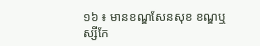១៦ ៖ មានខណ្ឌសែនសុខ ខណ្ឌឬស្សីកែ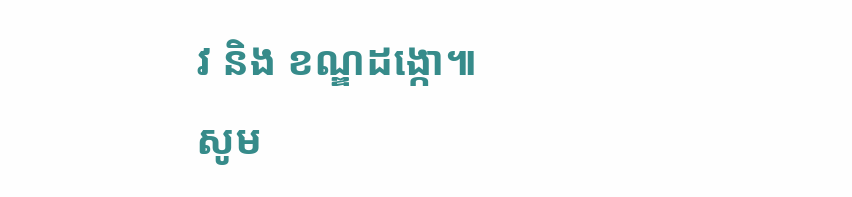វ និង ខណ្ឌដង្កោ៕
សូម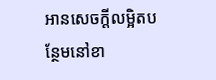អានសេចក្ដីលម្អិតបន្ថែមនៅខា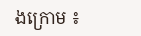ងក្រោម ៖